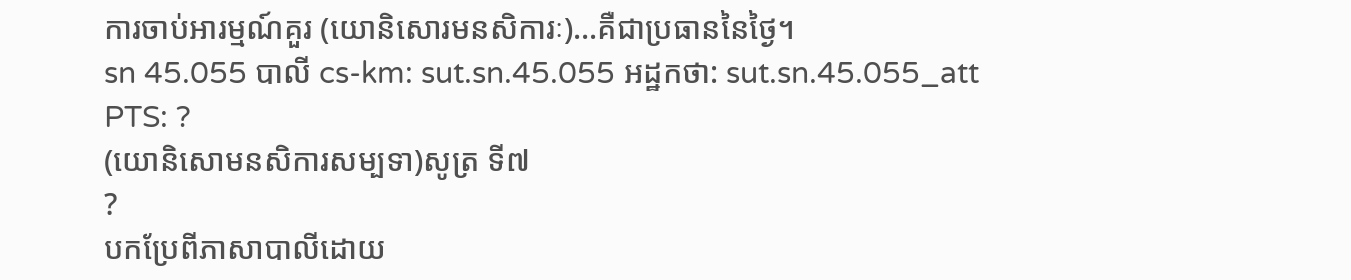ការចាប់អារម្មណ៍គួរ (យោនិសោរមនសិការៈ)…គឺជាប្រធាននៃថ្ងៃ។
sn 45.055 បាលី cs-km: sut.sn.45.055 អដ្ឋកថា: sut.sn.45.055_att PTS: ?
(យោនិសោមនសិការសម្បទា)សូត្រ ទី៧
?
បកប្រែពីភាសាបាលីដោយ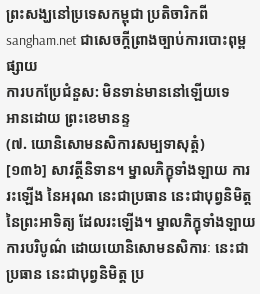ព្រះសង្ឃនៅប្រទេសកម្ពុជា ប្រតិចារិកពី sangham.net ជាសេចក្តីព្រាងច្បាប់ការបោះពុម្ពផ្សាយ
ការបកប្រែជំនួស: មិនទាន់មាននៅឡើយទេ
អានដោយ ព្រះខេមានន្ទ
(៧. យោនិសោមនសិការសម្បទាសុត្តំ)
[១៣៦] សាវត្ថីនិទាន។ ម្នាលភិក្ខុទាំងឡាយ ការរះឡើង នៃអរុណ នេះជាប្រធាន នេះជាបុព្វនិមិត្ត នៃព្រះអាទិត្យ ដែលរះឡើង។ ម្នាលភិក្ខុទាំងឡាយ ការបរិបូណ៌ ដោយយោនិសោមនសិការៈ នេះជាប្រធាន នេះជាបុព្វនិមិត្ត ប្រ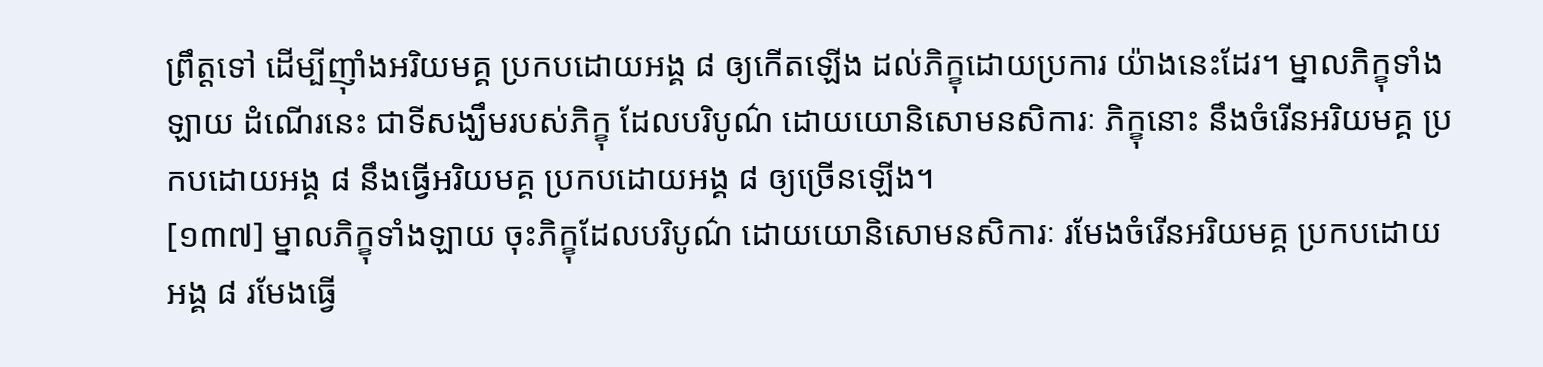ព្រឹត្តទៅ ដើម្បីញ៉ាំងអរិយមគ្គ ប្រកបដោយអង្គ ៨ ឲ្យកើតឡើង ដល់ភិក្ខុដោយប្រការ យ៉ាងនេះដែរ។ ម្នាលភិក្ខុទាំងឡាយ ដំណើរនេះ ជាទីសង្ឃឹមរបស់ភិក្ខុ ដែលបរិបូណ៌ ដោយយោនិសោមនសិការៈ ភិក្ខុនោះ នឹងចំរើនអរិយមគ្គ ប្រកបដោយអង្គ ៨ នឹងធ្វើអរិយមគ្គ ប្រកបដោយអង្គ ៨ ឲ្យច្រើនឡើង។
[១៣៧] ម្នាលភិក្ខុទាំងឡាយ ចុះភិក្ខុដែលបរិបូណ៌ ដោយយោនិសោមនសិការៈ រមែងចំរើនអរិយមគ្គ ប្រកបដោយអង្គ ៨ រមែងធ្វើ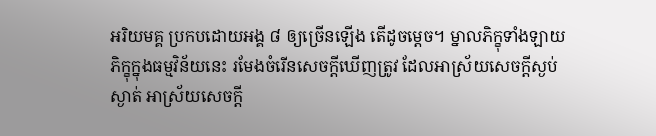អរិយមគ្គ ប្រកបដោយអង្គ ៨ ឲ្យច្រើនឡើង តើដូចម្តេច។ ម្នាលភិក្ខុទាំងឡាយ ភិក្ខុក្នុងធម្មវិន័យនេះ រមែងចំរើនសេចក្តីឃើញត្រូវ ដែលអាស្រ័យសេចក្តីស្ងប់ស្ងាត់ អាស្រ័យសេចក្តី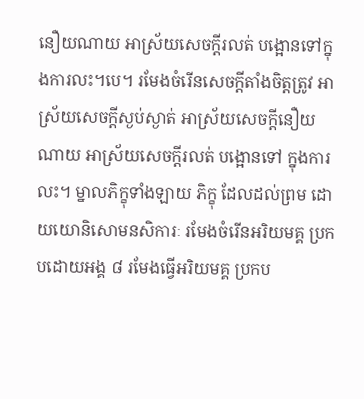នឿយណាយ អាស្រ័យសេចក្តីរលត់ បង្អោនទៅក្នុងការលះ។បេ។ រមែងចំរើនសេចក្តីតាំងចិត្តត្រូវ អាស្រ័យសេចក្តីស្ងប់ស្ងាត់ អាស្រ័យសេចក្តីនឿយណាយ អាស្រ័យសេចក្តីរលត់ បង្អោនទៅ ក្នុងការលះ។ ម្នាលភិក្ខុទាំងឡាយ ភិក្ខុ ដែលដល់ព្រម ដោយយោនិសោមនសិការៈ រមែងចំរើនអរិយមគ្គ ប្រកបដោយអង្គ ៨ រមែងធ្វើអរិយមគ្គ ប្រកប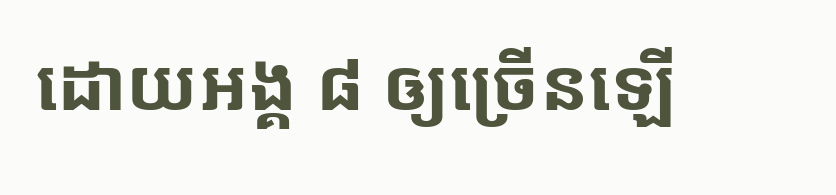ដោយអង្គ ៨ ឲ្យច្រើនឡើ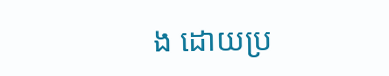ង ដោយប្រ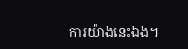ការយ៉ាងនេះឯង។